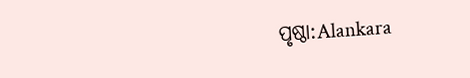ପୃଷ୍ଠା:Alankara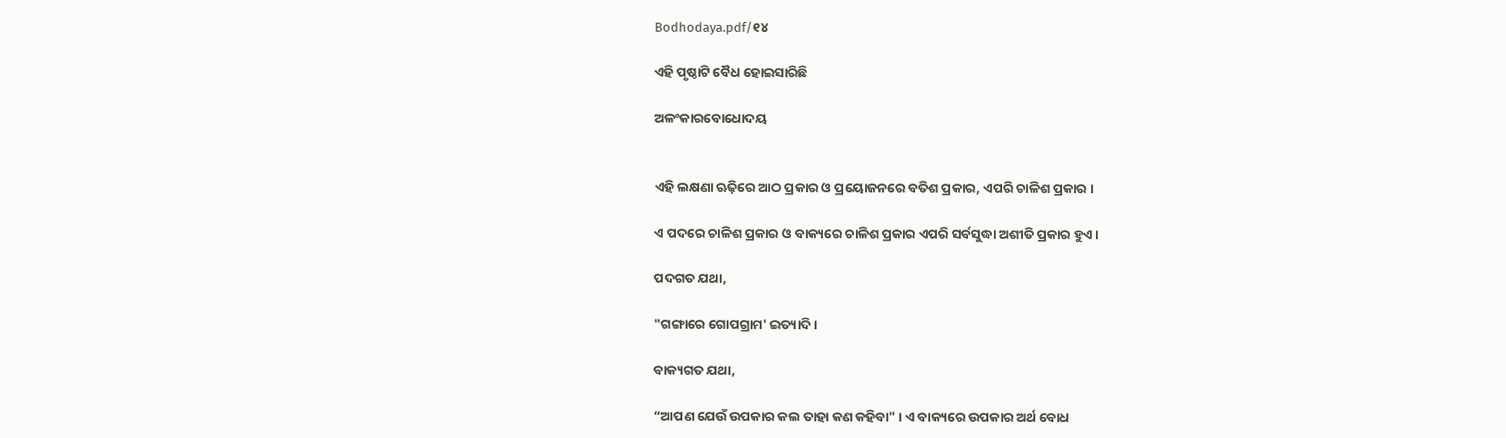Bodhodaya.pdf/୧୪

ଏହି ପୃଷ୍ଠାଟି ବୈଧ ହୋଇସାରିଛି

ଅଳଂକାରବୋଧୋଦୟ


ଏହି ଲକ୍ଷଣା ଋଢ଼ିରେ ଆଠ ପ୍ରକାର ଓ ପ୍ରୟୋଜନରେ ବତିଶ ପ୍ରକାର, ଏପରି ଚାଳିଶ ପ୍ରକାର ।

ଏ ପଦରେ ଚାଳିଶ ପ୍ରକାର ଓ ବାକ୍ୟରେ ଚାଳିଶ ପ୍ରକାର ଏପରି ସର୍ବସୁଦ୍ଧା ଅଶୀତି ପ୍ରକାର ହୁଏ ।

ପଦଗତ ଯଥା,

"ଗଙ୍ଗାରେ ଗୋପଗ୍ରାମ' ଇତ୍ୟାଦି ।

ବାକ୍ୟଗତ ଯଥା,

“ଆପଣ ଯେଉଁ ଉପକାର କଲ ତାହା କଣ କହିବା" । ଏ ବାକ୍ୟରେ ଉପକାର ଅର୍ଥ ବୋଧ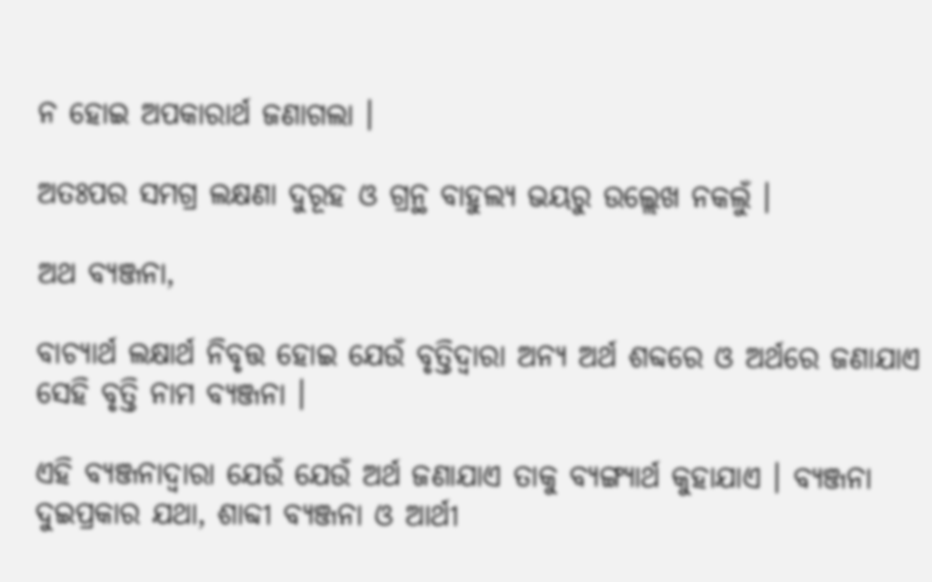ନ ହୋଇ ଅପକାରାର୍ଥ ଜଣାଗଲା ।

ଅତଃପର ସମଗ୍ର ଲକ୍ଷଣା ଦୁରୂହ ଓ ଗ୍ରନ୍ଥ ବାହୁଲ୍ୟ ଭୟରୁ ଉଲ୍ଲେଖ ନକଲୁଁ ।

ଅଥ ବ୍ୟଞ୍ଜନା,

ବାଚ୍ୟାର୍ଥ ଲକ୍ଷାର୍ଥ ନିବୃତ୍ତ ହୋଇ ଯେଉଁ ବୃତ୍ତିଦ୍ୱାରା ଅନ୍ୟ ଅର୍ଥ ଶବ୍ଦରେ ଓ ଅର୍ଥରେ ଜଣାଯାଏ ସେହି ବୃତ୍ତି ନାମ ବ୍ୟଞ୍ଜନା ।

ଏହି ବ୍ୟଞ୍ଜନାଦ୍ୱାରା ଯେଉଁ ଯେଉଁ ଅର୍ଥ ଜଣାଯାଏ ତାକୁ ବ୍ୟଙ୍ଗ୍ୟାର୍ଥ କୁହାଯାଏ । ବ୍ୟଞ୍ଜନା ଦୁଇପ୍ରକାର ଯଥା, ଶାବ୍ଦୀ ବ୍ୟଞ୍ଜନା ଓ ଆର୍ଥୀ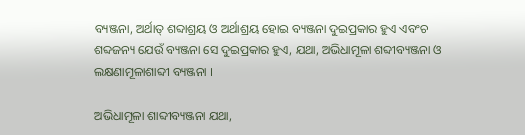ବ୍ୟଞ୍ଜନା, ଅର୍ଥାତ୍ ଶବ୍ଦାଶ୍ରୟ ଓ ଅର୍ଥାଶ୍ରୟ ହୋଇ ବ୍ୟଞ୍ଜନା ଦୁଇପ୍ରକାର ହୁଏ ଏବଂଚ ଶବ୍ଦଜନ୍ୟ ଯେଉଁ ବ୍ୟଞ୍ଜନା ସେ ଦୁଇପ୍ରକାର ହୁଏ, ଯଥା, ଅଭିଧାମୂଳା ଶବ୍ଦୀବ୍ୟଞ୍ଜନା ଓ ଲକ୍ଷଣାମୂଳାଶାବ୍ଦୀ ବ୍ୟଞ୍ଜନା ।

ଅଭିଧାମୂଳା ଶାବ୍ଦୀବ୍ୟଞ୍ଜନା ଯଥା,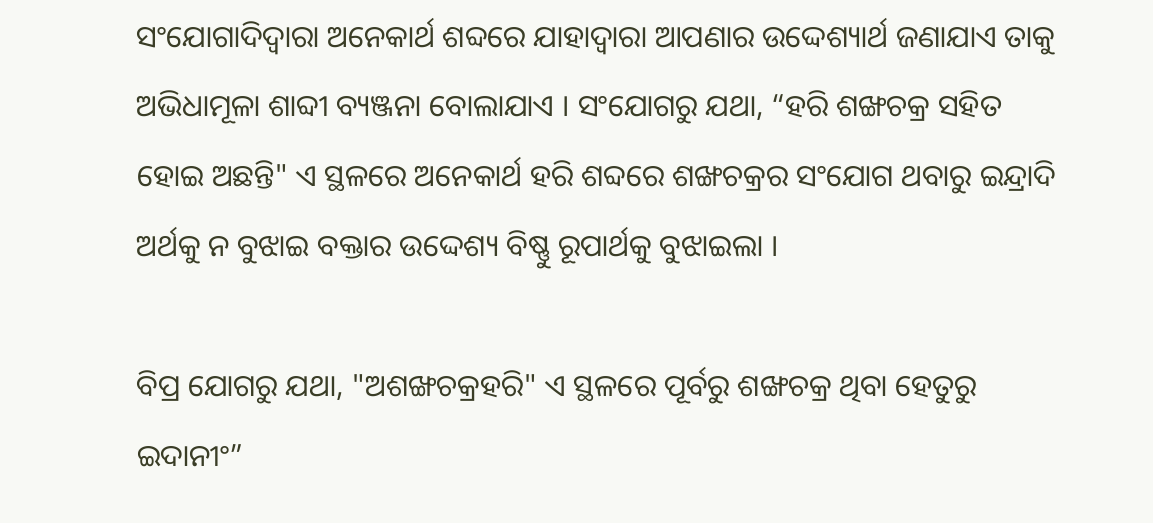ସଂଯୋଗାଦିଦ୍ୱାରା ଅନେକାର୍ଥ ଶବ୍ଦରେ ଯାହାଦ୍ୱାରା ଆପଣାର ଉଦ୍ଦେଶ୍ୟାର୍ଥ ଜଣାଯାଏ ତାକୁ ଅଭିଧାମୂଳା ଶାବ୍ଦୀ ବ୍ୟଞ୍ଜନା ବୋଲାଯାଏ । ସଂଯୋଗରୁ ଯଥା, “ହରି ଶଙ୍ଖଚକ୍ର ସହିତ ହୋଇ ଅଛନ୍ତି" ଏ ସ୍ଥଳରେ ଅନେକାର୍ଥ ହରି ଶବ୍ଦରେ ଶଙ୍ଖଚକ୍ରର ସଂଯୋଗ ଥବାରୁ ଇନ୍ଦ୍ରାଦି ଅର୍ଥକୁ ନ ବୁଝାଇ ବକ୍ତାର ଉଦ୍ଦେଶ୍ୟ ବିଷ୍ଣୁ ରୂପାର୍ଥକୁ ବୁଝାଇଲା ।

ବିପ୍ର ଯୋଗରୁ ଯଥା, "ଅଶଙ୍ଖଚକ୍ରହରି" ଏ ସ୍ଥଳରେ ପୂର୍ବରୁ ଶଙ୍ଖଚକ୍ର ଥିବା ହେତୁରୁ ଇଦାନୀଂ”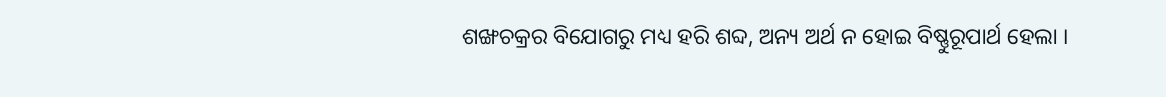ଶଙ୍ଖଚକ୍ରର ବିଯୋଗରୁ ମଧ୍ୟ ହରି ଶବ୍ଦ, ଅନ୍ୟ ଅର୍ଥ ନ ହୋଇ ବିଷ୍ଣୁରୂପାର୍ଥ ହେଲା ।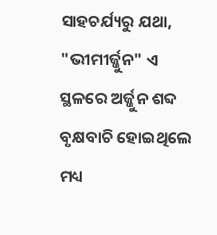ସାହଚର୍ଯ୍ୟରୁ ଯଥା, "ଭୀମୀର୍ଜ୍ଜୁନ" ଏ ସ୍ଥଳରେ ଅର୍ଜ୍ଜୁନ ଶବ୍ଦ ବୃକ୍ଷବାଚି ହୋଇଥିଲେ ମଧ୍ୟ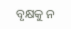ବୃକ୍ଷକୁ ନ